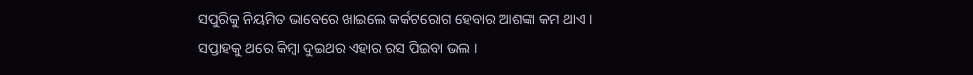ସପୁରିକୁ ନିୟମିତ ଭାବେରେ ଖାଇଲେ କର୍କଟରୋଗ ହେବାର ଆଶଙ୍କା କମ ଥାଏ ।
ସପ୍ତାହକୁ ଥରେ କିମ୍ବା ଦୁଇଥର ଏହାର ରସ ପିଇବା ଭଲ ।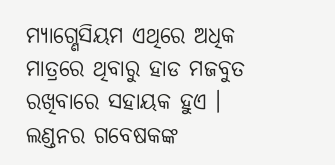ମ୍ୟାଗ୍ଣେସିୟମ ଏଥିରେ ଅଧିକ ମାତ୍ରରେ ଥିବାରୁ ହାଡ ମଜବୁତ ରଖିବାରେ ସହାୟକ ହୁଏ ।
ଲଣ୍ଡନର ଗବେଷକଙ୍କ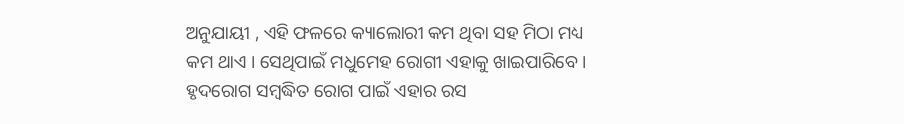ଅନୁଯାୟୀ , ଏହି ଫଳରେ କ୍ୟାଲୋରୀ କମ ଥିବା ସହ ମିଠା ମଧ୍ୟ କମ ଥାଏ । ସେଥିପାଇଁ ମଧୁମେହ ରୋଗୀ ଏହାକୁ ଖାଇପାରିବେ ।
ହୃଦରୋଗ ସମ୍ବଦ୍ଧିତ ରୋଗ ପାଇଁ ଏହାର ରସ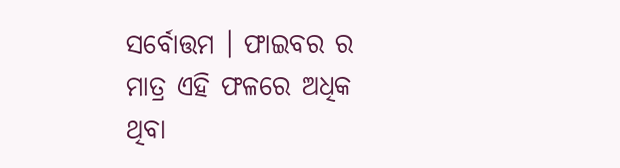ସର୍ବୋତ୍ତମ । ଫାଇବର ର ମାତ୍ର ଏହି ଫଳରେ ଅଧିକ ଥିବା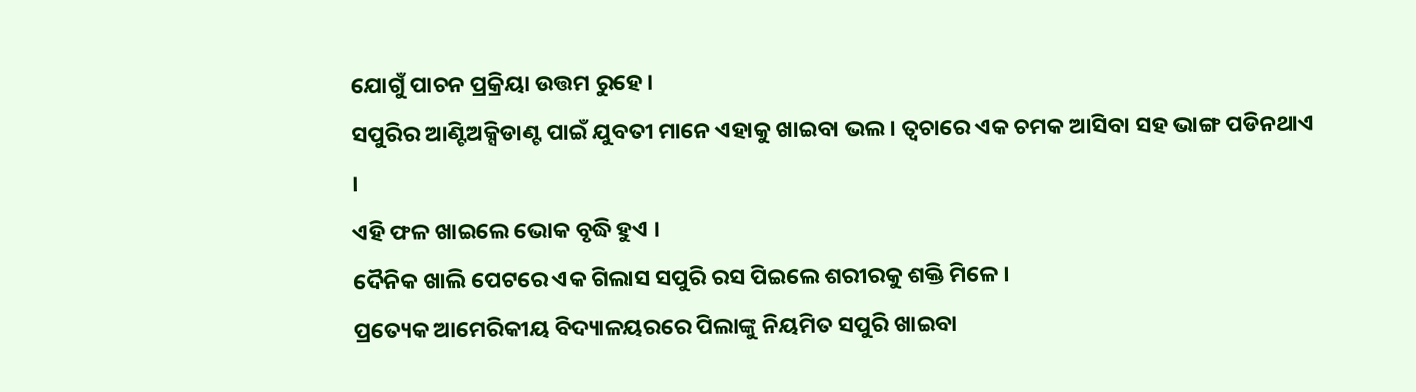ଯୋଗୁଁ ପାଚନ ପ୍ରକ୍ରିୟା ଉତ୍ତମ ରୁହେ ।
ସପୁରିର ଆଣ୍ଟିଅକ୍ସିଡାଣ୍ଟ ପାଇଁ ଯୁବତୀ ମାନେ ଏହାକୁ ଖାଇବା ଭଲ । ତ୍ଵଚାରେ ଏକ ଚମକ ଆସିବା ସହ ଭାଙ୍ଗ ପଡିନଥାଏ ।
ଏହି ଫଳ ଖାଇଲେ ଭୋକ ବୃଦ୍ଧି ହୁଏ ।
ଦୈନିକ ଖାଲି ପେଟରେ ଏକ ଗିଲାସ ସପୁରି ରସ ପିଇଲେ ଶରୀରକୁ ଶକ୍ତି ମିଳେ ।
ପ୍ରତ୍ୟେକ ଆମେରିକୀୟ ବିଦ୍ୟାଳୟରରେ ପିଲାଙ୍କୁ ନିୟମିତ ସପୁରି ଖାଇବା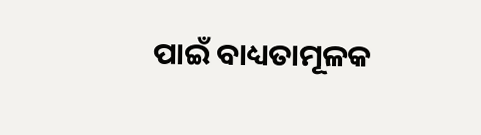ପାଇଁ ବାଧ୍ୟତାମୂଳକ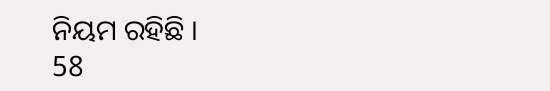ନିୟମ ରହିଛି ।
58